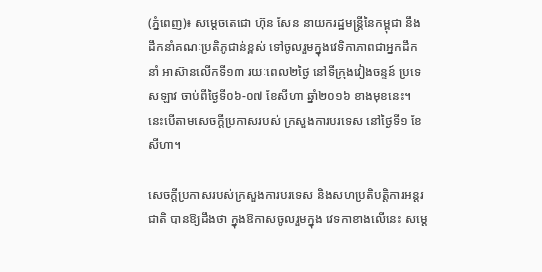(ភ្នំពេញ)៖ សម្តេចតេជោ ហ៊ុន សែន នាយករដ្ឋមន្រ្តីនៃកម្ពុជា នឹងដឹកនាំគណៈប្រតិភូជាន់ខ្ពស់ ទៅចូលរួមក្នុងវេទិកាភាពជាអ្នកដឹកនាំ អាស៊ានលើកទី១៣ រយៈពេល២ថ្ងៃ នៅទីក្រុងវៀងចន្ទន៍ ប្រទេសឡាវ ចាប់ពីថ្ងៃទី០៦-០៧ ខែសីហា ឆ្នាំ២០១៦ ខាងមុខនេះ។ នេះបើតាមសេចក្តីប្រកាសរបស់ ក្រសួងការបរទេស នៅថ្ងៃទី១ ខែសីហា។

សេចក្ដីប្រកាសរបស់ក្រសួងការបរទេស និងសហប្រតិបត្តិការអន្តរជាតិ បានឱ្យដឹងថា ក្នុងឱកាសចូលរួមក្នុង វេទកាខាងលើនេះ សម្តេ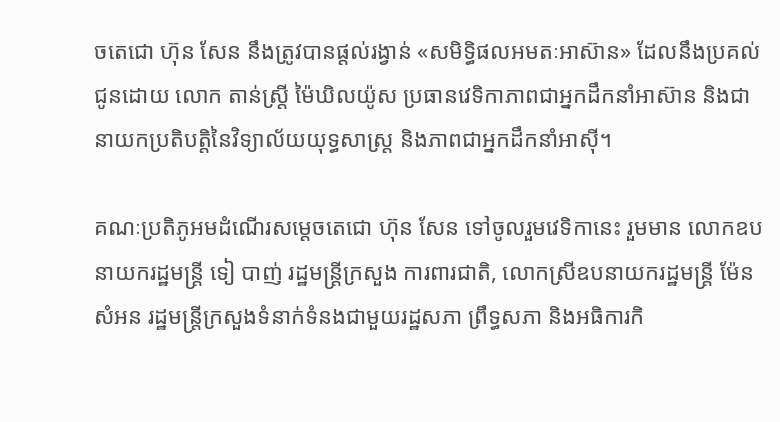ចតេជោ ហ៊ុន សែន នឹងត្រូវបានផ្ដល់រង្វាន់ «សមិទ្ធិផលអមតៈអាស៊ាន» ដែលនឹងប្រគល់ជូនដោយ លោក តាន់ស្រ្តី ម៉ៃឃិលយ៉ូស ប្រធានវេទិកាភាពជាអ្នកដឹកនាំអាស៊ាន និងជានាយកប្រតិបត្តិនៃវិទ្យាល័យយុទ្ធសាស្រ្ត និងភាពជាអ្នកដឹកនាំអាស៊ី។

គណៈប្រតិភូអមដំណើរសម្តេចតេជោ ហ៊ុន សែន ទៅចូលរួមវេទិកានេះ រួមមាន លោកឧបនាយករដ្ឋមន្រ្តី ទៀ បាញ់ រដ្ឋមន្រ្តីក្រសួង ការពារជាតិ, លោកស្រីឧបនាយករដ្ឋមន្រ្តី ម៉ែន សំអន រដ្ឋមន្រ្តីក្រសួងទំនាក់ទំនងជាមួយរដ្ឋសភា ព្រឹទ្ធសភា និងអធិការកិ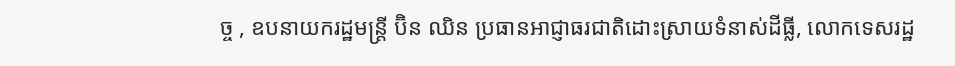ច្ច , ឧបនាយករដ្ឋមន្រ្តី ប៊ិន ឈិន ប្រធានអាជ្ញាធរជាតិដោះស្រាយទំនាស់ដីធ្លី, លោកទេសរដ្ឋ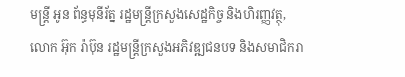មន្រ្តី អូន ព័ន្ធមុនីរ័ត្ន រដ្ឋមន្រ្តីក្រសួងសេដ្ឋកិច្ច និងហិរញ្ញវត្ថុ, លោក អ៊ុក រ៉ាប៊ុន រដ្ឋមន្រ្តីក្រសួងអភិវឌ្ឍជនបទ និងសមាជិករា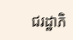ជរដ្ឋាភិ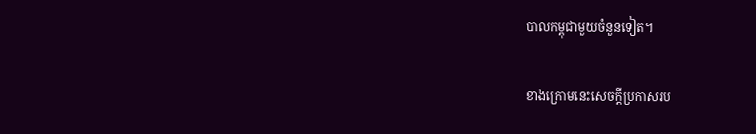បាលកម្ពុជាមួយចំនួនទៀត។

ខាងក្រោមនេះសេចក្តីប្រកាសរប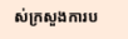ស់ក្រសួងការប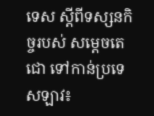ទេស ស្តីពីទស្សនកិច្ចរបស់ សម្តេចតេជោ ទៅកាន់ប្រទេសឡាវ៖